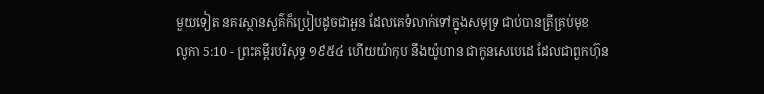មួយទៀត នគរស្ថានសួគ៌ក៏ប្រៀបដូចជាអួន ដែលគេទំលាក់ទៅក្នុងសមុទ្រ ជាប់បានត្រីគ្រប់មុខ
លូកា 5:10 - ព្រះគម្ពីរបរិសុទ្ធ ១៩៥៤ ហើយយ៉ាកុប នឹងយ៉ូហាន ជាកូនសេបេដេ ដែលជាពួកហ៊ុន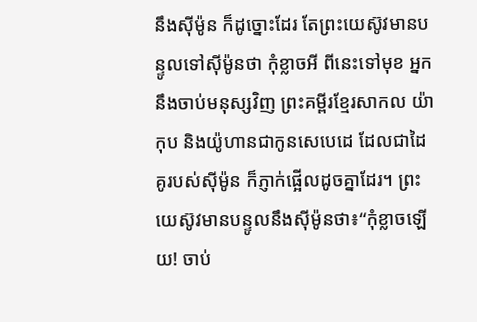នឹងស៊ីម៉ូន ក៏ដូច្នោះដែរ តែព្រះយេស៊ូវមានបន្ទូលទៅស៊ីម៉ូនថា កុំខ្លាចអី ពីនេះទៅមុខ អ្នកនឹងចាប់មនុស្សវិញ ព្រះគម្ពីរខ្មែរសាកល យ៉ាកុប និងយ៉ូហានជាកូនសេបេដេ ដែលជាដៃគូរបស់ស៊ីម៉ូន ក៏ភ្ញាក់ផ្អើលដូចគ្នាដែរ។ ព្រះយេស៊ូវមានបន្ទូលនឹងស៊ីម៉ូនថា៖“កុំខ្លាចឡើយ! ចាប់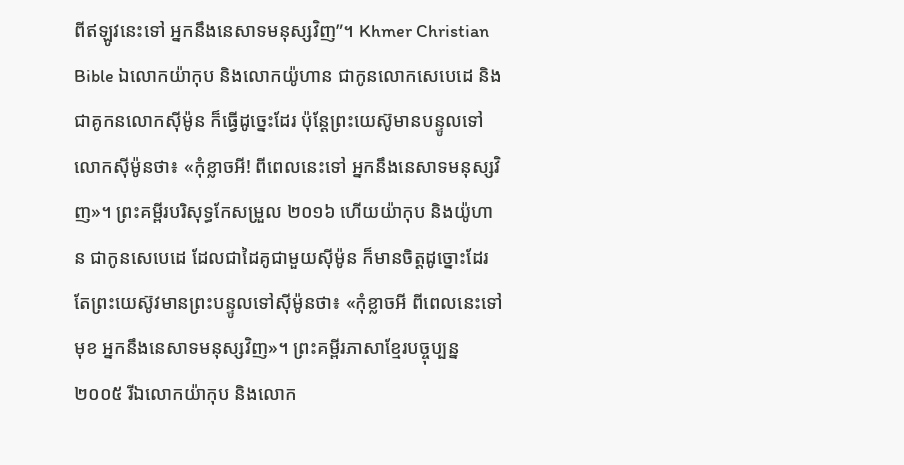ពីឥឡូវនេះទៅ អ្នកនឹងនេសាទមនុស្សវិញ”។ Khmer Christian Bible ឯលោកយ៉ាកុប និងលោកយ៉ូហាន ជាកូនលោកសេបេដេ និងជាគូកនលោកស៊ីម៉ូន ក៏ធ្វើដូច្នេះដែរ ប៉ុន្ដែព្រះយេស៊ូមានបន្ទូលទៅលោកស៊ីម៉ូនថា៖ «កុំខ្លាចអី! ពីពេលនេះទៅ អ្នកនឹងនេសាទមនុស្សវិញ»។ ព្រះគម្ពីរបរិសុទ្ធកែសម្រួល ២០១៦ ហើយយ៉ាកុប និងយ៉ូហាន ជាកូនសេបេដេ ដែលជាដៃគូជាមួយស៊ីម៉ូន ក៏មានចិត្តដូច្នោះដែរ តែព្រះយេស៊ូវមានព្រះបន្ទូលទៅស៊ីម៉ូនថា៖ «កុំខ្លាចអី ពីពេលនេះទៅមុខ អ្នកនឹងនេសាទមនុស្សវិញ»។ ព្រះគម្ពីរភាសាខ្មែរបច្ចុប្បន្ន ២០០៥ រីឯលោកយ៉ាកុប និងលោក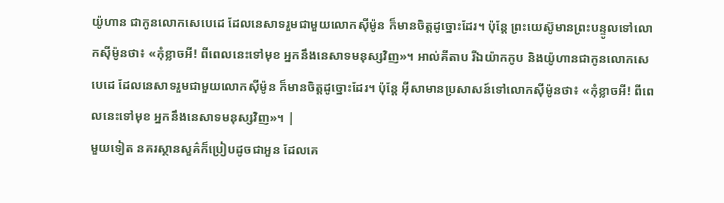យ៉ូហាន ជាកូនលោកសេបេដេ ដែលនេសាទរួមជាមួយលោកស៊ីម៉ូន ក៏មានចិត្តដូច្នោះដែរ។ ប៉ុន្តែ ព្រះយេស៊ូមានព្រះបន្ទូលទៅលោកស៊ីម៉ូនថា៖ «កុំខ្លាចអី! ពីពេលនេះទៅមុខ អ្នកនឹងនេសាទមនុស្សវិញ»។ អាល់គីតាប រីឯយ៉ាកកូប និងយ៉ូហានជាកូនលោកសេបេដេ ដែលនេសាទរួមជាមួយលោកស៊ីម៉ូន ក៏មានចិត្ដដូច្នោះដែរ។ ប៉ុន្តែ អ៊ីសាមានប្រសាសន៍ទៅលោកស៊ីម៉ូនថា៖ «កុំខ្លាចអី! ពីពេលនេះទៅមុខ អ្នកនឹងនេសាទមនុស្សវិញ»។ |
មួយទៀត នគរស្ថានសួគ៌ក៏ប្រៀបដូចជាអួន ដែលគេ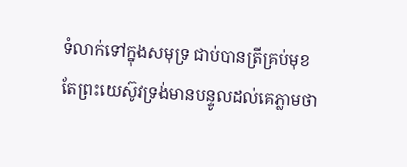ទំលាក់ទៅក្នុងសមុទ្រ ជាប់បានត្រីគ្រប់មុខ
តែព្រះយេស៊ូវទ្រង់មានបន្ទូលដល់គេភ្លាមថា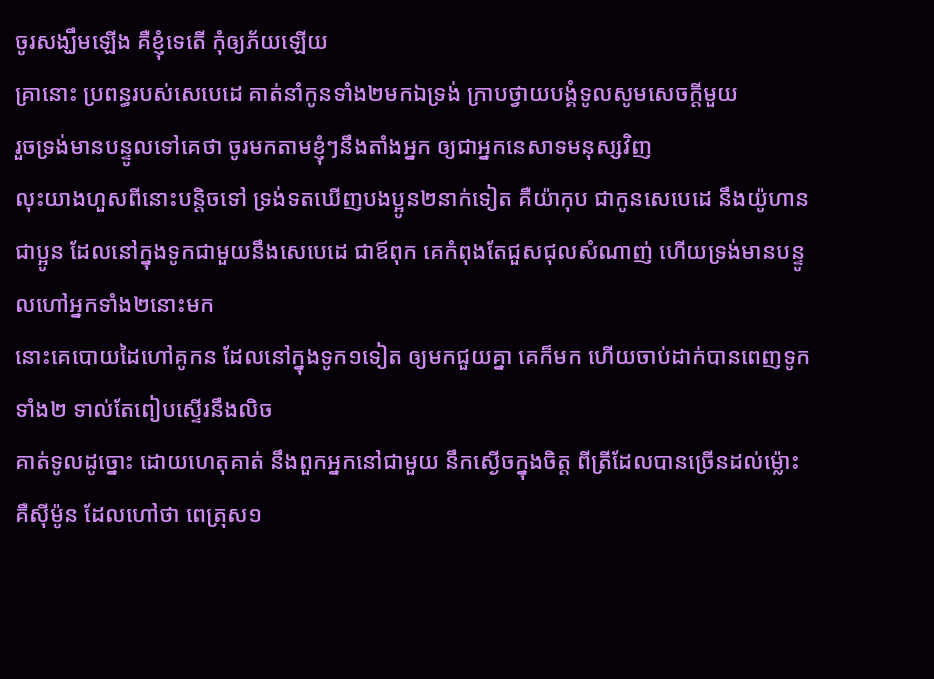ចូរសង្ឃឹមឡើង គឺខ្ញុំទេតើ កុំឲ្យភ័យឡើយ
គ្រានោះ ប្រពន្ធរបស់សេបេដេ គាត់នាំកូនទាំង២មកឯទ្រង់ ក្រាបថ្វាយបង្គំទូលសូមសេចក្ដីមួយ
រួចទ្រង់មានបន្ទូលទៅគេថា ចូរមកតាមខ្ញុំៗនឹងតាំងអ្នក ឲ្យជាអ្នកនេសាទមនុស្សវិញ
លុះយាងហួសពីនោះបន្តិចទៅ ទ្រង់ទតឃើញបងប្អូន២នាក់ទៀត គឺយ៉ាកុប ជាកូនសេបេដេ នឹងយ៉ូហាន ជាប្អូន ដែលនៅក្នុងទូកជាមួយនឹងសេបេដេ ជាឪពុក គេកំពុងតែជួសជុលសំណាញ់ ហើយទ្រង់មានបន្ទូលហៅអ្នកទាំង២នោះមក
នោះគេបោយដៃហៅគូកន ដែលនៅក្នុងទូក១ទៀត ឲ្យមកជួយគ្នា គេក៏មក ហើយចាប់ដាក់បានពេញទូកទាំង២ ទាល់តែពៀបស្ទើរនឹងលិច
គាត់ទូលដូច្នោះ ដោយហេតុគាត់ នឹងពួកអ្នកនៅជាមួយ នឹកស្ងើចក្នុងចិត្ត ពីត្រីដែលបានច្រើនដល់ម៉្លោះ
គឺស៊ីម៉ូន ដែលហៅថា ពេត្រុស១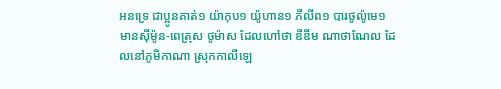អនទ្រេ ជាប្អូនគាត់១ យ៉ាកុប១ យ៉ូហាន១ ភីលីព១ បារថូល៉ូមេ១
មានស៊ីម៉ូន-ពេត្រុស ថូម៉ាស ដែលហៅថា ឌីឌីម ណាថាណែល ដែលនៅភូមិកាណា ស្រុកកាលីឡេ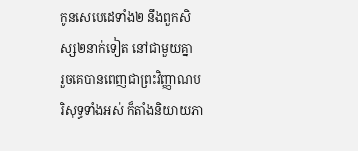កូនសេបេដេទាំង២ នឹងពួកសិស្ស២នាក់ទៀត នៅជាមួយគ្នា
រួចគេបានពេញជាព្រះវិញ្ញាណបរិសុទ្ធទាំងអស់ ក៏តាំងនិយាយភា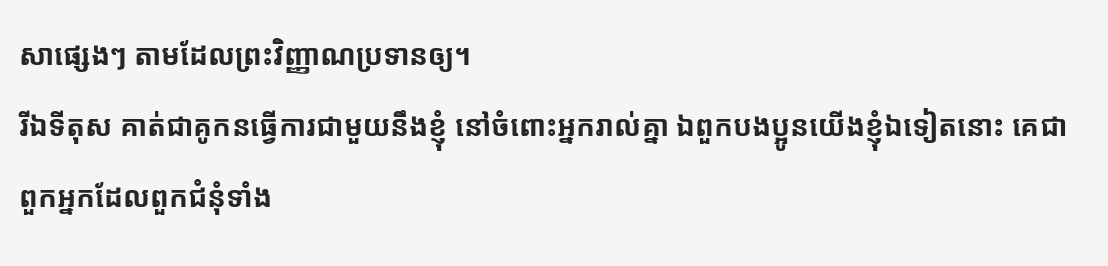សាផ្សេងៗ តាមដែលព្រះវិញ្ញាណប្រទានឲ្យ។
រីឯទីតុស គាត់ជាគូកនធ្វើការជាមួយនឹងខ្ញុំ នៅចំពោះអ្នករាល់គ្នា ឯពួកបងប្អូនយើងខ្ញុំឯទៀតនោះ គេជាពួកអ្នកដែលពួកជំនុំទាំង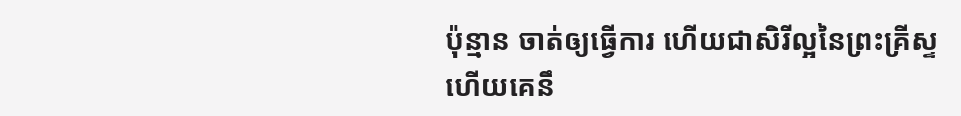ប៉ុន្មាន ចាត់ឲ្យធ្វើការ ហើយជាសិរីល្អនៃព្រះគ្រីស្ទ
ហើយគេនឹ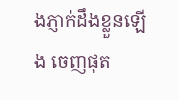ងភ្ញាក់ដឹងខ្លួនឡើង ចេញផុត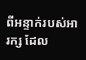ពីអន្ទាក់របស់អារក្ស ដែល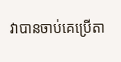វាបានចាប់គេប្រើតា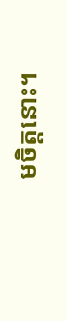មចិត្តនោះ។